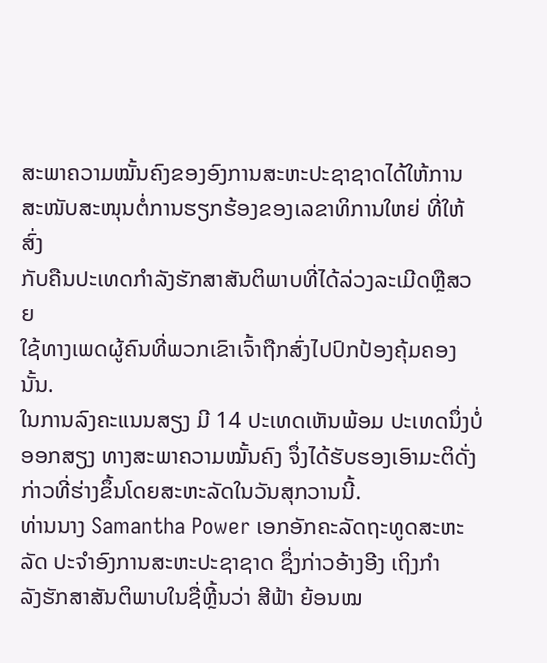ສະພາຄວາມໝັ້ນຄົງຂອງອົງການສະຫະປະຊາຊາດໄດ້ໃຫ້ການ
ສະໜັບສະໜຸນຕໍ່ການຮຽກຮ້ອງຂອງເລຂາທິການໃຫຍ່ ທີ່ໃຫ້ສົ່ງ
ກັບຄືນປະເທດກຳລັງຮັກສາສັນຕິພາບທີ່ໄດ້ລ່ວງລະເມີດຫຼືສວຍ
ໃຊ້ທາງເພດຜູ້ຄົນທີ່ພວກເຂົາເຈົ້າຖືກສົ່ງໄປປົກປ້ອງຄຸ້ມຄອງນັ້ນ.
ໃນການລົງຄະແນນສຽງ ມີ 14 ປະເທດເຫັນພ້ອມ ປະເທດນຶ່ງບໍ່
ອອກສຽງ ທາງສະພາຄວາມໝັ້ນຄົງ ຈຶ່ງໄດ້ຮັບຮອງເອົາມະຕິດັ່ງ
ກ່າວທີ່ຮ່າງຂຶ້ນໂດຍສະຫະລັດໃນວັນສຸກວານນີ້.
ທ່ານນາງ Samantha Power ເອກອັກຄະລັດຖະທູດສະຫະ
ລັດ ປະຈຳອົງການສະຫະປະຊາຊາດ ຊຶ່ງກ່າວອ້າງອີງ ເຖິງກຳ
ລັງຮັກສາສັນຕິພາບໃນຊື່ຫຼີ້ນວ່າ ສີຟ້າ ຍ້ອນໝ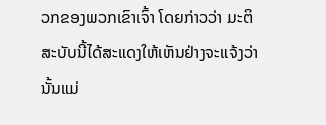ວກຂອງພວກເຂົາເຈົ້າ ໂດຍກ່າວວ່າ ມະຕິ
ສະບັບນີ້ໄດ້ສະແດງໃຫ້ເຫັນຢ່າງຈະແຈ້ງວ່າ ນັ້ນແມ່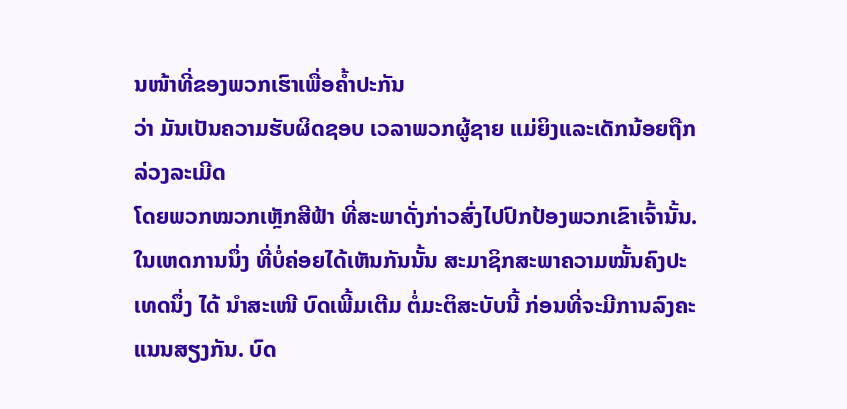ນໜ້າທີ່ຂອງພວກເຮົາເພື່ອຄ້ຳປະກັນ
ວ່າ ມັນເປັນຄວາມຮັບຜິດຊອບ ເວລາພວກຜູ້ຊາຍ ແມ່ຍິງແລະເດັກນ້ອຍຖືກລ່ວງລະເມີດ
ໂດຍພວກໝວກເຫຼັກສີຟ້າ ທີ່ສະພາດັ່ງກ່າວສົ່ງໄປປົກປ້ອງພວກເຂົາເຈົ້ານັ້ນ.
ໃນເຫດການນຶ່ງ ທີ່ບໍ່ຄ່ອຍໄດ້ເຫັນກັນນັ້ນ ສະມາຊິກສະພາຄວາມໝັ້ນຄົງປະເທດນຶ່ງ ໄດ້ ນຳສະເໜີ ບົດເພີ້ມເຕີມ ຕໍ່ມະຕິສະບັບນີ້ ກ່ອນທີ່ຈະມີການລົງຄະແນນສຽງກັນ. ບົດ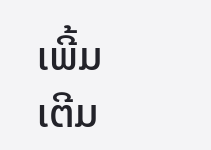ເພີ້ມເຕີມ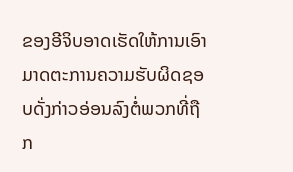ຂອງອີຈິບອາດເຮັດໃຫ້ການເອົາມາດຕະການຄວາມຮັບຜິດຊອບດັ່ງກ່າວອ່ອນລົງຕໍ່ພວກທີ່ຖືກ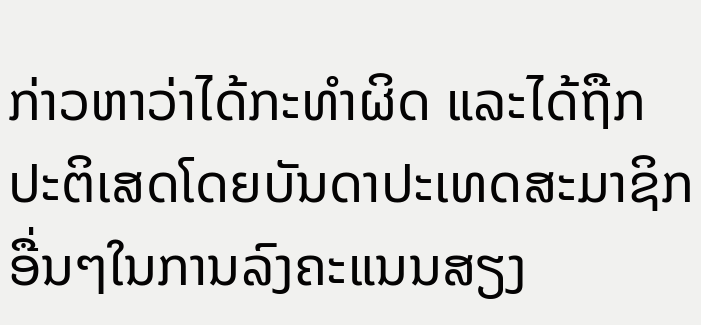ກ່າວຫາວ່າໄດ້ກະທຳຜິດ ແລະໄດ້ຖືກປະຕິເສດໂດຍບັນດາປະເທດສະມາຊິກ
ອື່ນໆໃນການລົງຄະແນນສຽງ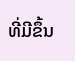ທີ່ມີຂຶ້ນ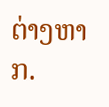ຕ່າງຫາກ.